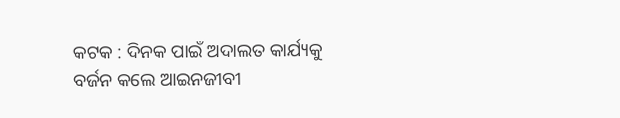କଟକ : ଦିନକ ପାଇଁ ଅଦାଲତ କାର୍ଯ୍ୟକୁ ବର୍ଜନ କଲେ ଆଇନଜୀବୀ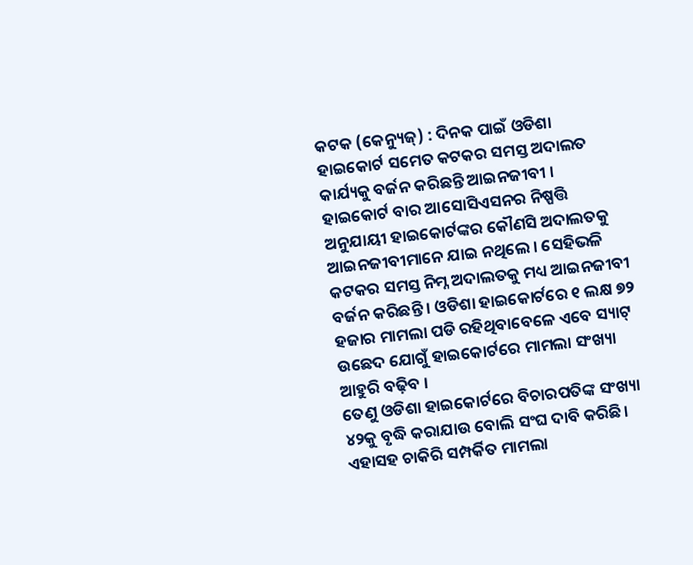କଟକ (କେନ୍ୟୁଜ୍) : ଦିନକ ପାଇଁ ଓଡିଶା ହାଇକୋର୍ଟ ସମେତ କଟକର ସମସ୍ତ ଅଦାଲତ କାର୍ଯ୍ୟକୁ ବର୍ଜନ କରିଛନ୍ତି ଆଇନଜୀବୀ । ହାଇକୋର୍ଟ ବାର ଆସୋସିଏସନର ନିଷ୍ପତ୍ତି ଅନୁଯାୟୀ ହାଇକୋର୍ଟଙ୍କର କୌଣସି ଅଦାଲତକୁ ଆଇନଜୀବୀମାନେ ଯାଇ ନଥିଲେ । ସେହିଭଳି କଟକର ସମସ୍ତ ନିମ୍ନ ଅଦାଲତକୁ ମଧ୍ୟ ଆଇନଜୀବୀ ବର୍ଜନ କରିଛନ୍ତି । ଓଡିଶା ହାଇକୋର୍ଟରେ ୧ ଲକ୍ଷ ୭୨ ହଜାର ମାମଲା ପଡି ରହିଥିବାବେଳେ ଏବେ ସ୍ୟାଟ୍ ଉଛେଦ ଯୋଗୁଁ ହାଇକୋର୍ଟରେ ମାମଲା ସଂଖ୍ୟା ଆହୁରି ବଢ଼ିବ ।
ତେଣୁ ଓଡିଶା ହାଇକୋର୍ଟରେ ବିଚାରପତିଙ୍କ ସଂଖ୍ୟା ୪୨କୁ ବୃଦ୍ଧି କରାଯାଉ ବୋଲି ସଂଘ ଦାବି କରିଛି। ଏହାସହ ଚାକିରି ସମ୍ପର୍କିତ ମାମଲା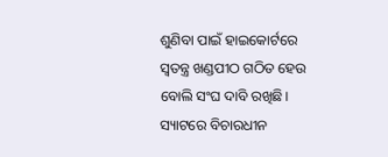ଶୁଣିବା ପାଇଁ ହାଇକୋର୍ଟରେ ସ୍ୱତନ୍ତ୍ର ଖଣ୍ଡପୀଠ ଗଠିତ ହେଉ ବୋଲି ସଂଘ ଦାବି ରଖିଛି। ସ୍ୟାଟରେ ବିଚାରଧୀନ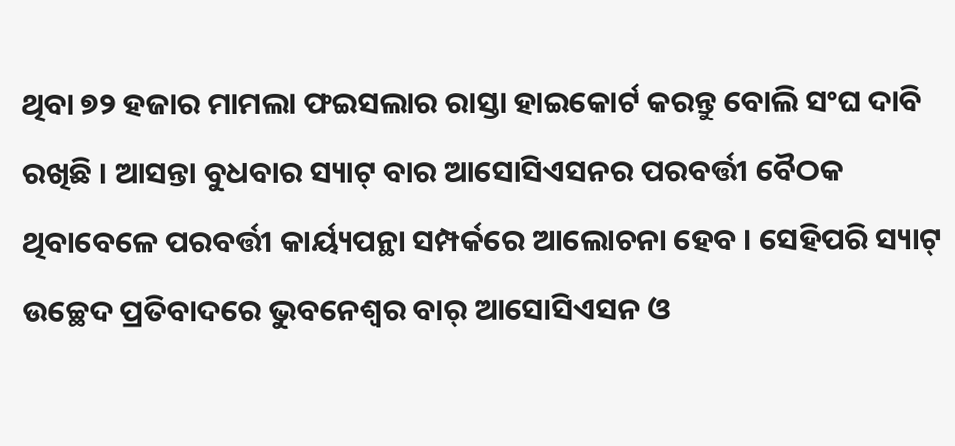ଥିବା ୭୨ ହଜାର ମାମଲା ଫଇସଲାର ରାସ୍ତା ହାଇକୋର୍ଟ କରନ୍ତୁ ବୋଲି ସଂଘ ଦାବି ରଖିଛି । ଆସନ୍ତା ବୁଧବାର ସ୍ୟାଟ୍ ବାର ଆସୋସିଏସନର ପରବର୍ତ୍ତୀ ବୈଠକ ଥିବାବେଳେ ପରବର୍ତ୍ତୀ କାର୍ୟ୍ୟପନ୍ଥା ସମ୍ପର୍କରେ ଆଲୋଚନା ହେବ । ସେହିପରି ସ୍ୟାଟ୍ ଉଚ୍ଛେଦ ପ୍ରତିବାଦରେ ଭୁବନେଶ୍ୱର ବାର୍ ଆସୋସିଏସନ ଓ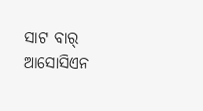ସାଟ ବାର୍ ଆସୋସିଏନ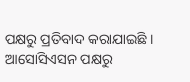ପକ୍ଷରୁ ପ୍ରତିବାଦ କରାଯାଇଛି । ଆସୋସିଏସନ ପକ୍ଷରୁ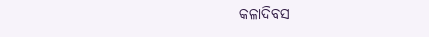କଳାଦିବସ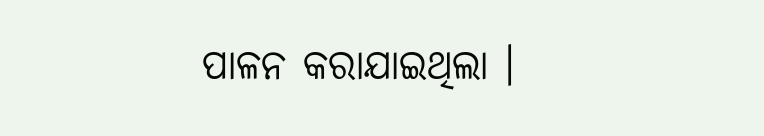ପାଳନ କରାଯାଇଥିଲା ।